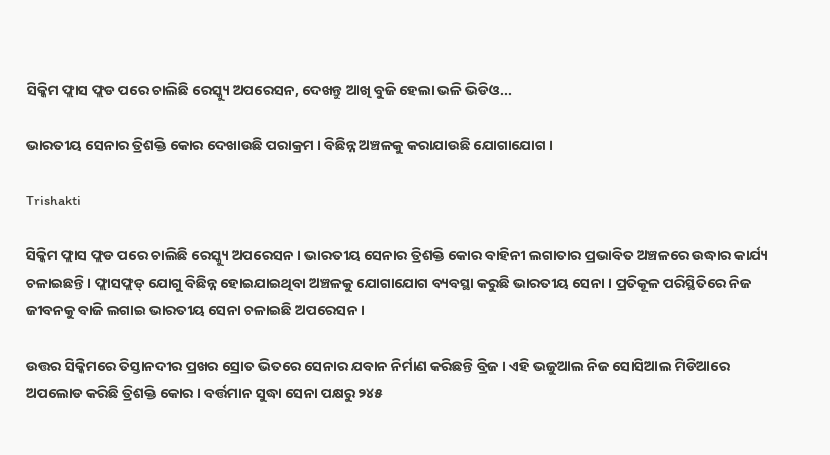ସିକ୍କିମ ଫ୍ଲାସ ଫ୍ଲଡ ପରେ ଚାଲିଛି ରେସ୍କ୍ୟୁ ଅପରେସନ, ଦେଖନ୍ତୁ ଆଖି ବୁଜି ହେଲା ଭଳି ଭିଡିଓ...

ଭାରତୀୟ ସେନାର ତ୍ରିଶକ୍ତି କୋର ଦେଖାଉଛି ପରାକ୍ରମ । ବିଛିନ୍ନ ଅଞ୍ଚଳକୁ କରାଯାଉଛି ଯୋଗାଯୋଗ ।

Trishakti

ସିକ୍କିମ ଫ୍ଲାସ ଫ୍ଲଡ ପରେ ଚାଲିଛି ରେସ୍କ୍ୟୁ ଅପରେସନ । ଭାରତୀୟ ସେନାର ତ୍ରିଶକ୍ତି କୋର ବାହିନୀ ଲଗାତାର ପ୍ରଭାବିତ ଅଞ୍ଚଳରେ ଉଦ୍ଧାର କାର୍ଯ୍ୟ ଚଳାଇଛନ୍ତି। ଫ୍ଲାସଫ୍ଲଡ୍ ଯୋଗୁ ବିଛିନ୍ନ ହୋଇଯାଇଥିବା ଅଞ୍ଚଳକୁ ଯୋଗାଯୋଗ ବ୍ୟବସ୍ଥା କରୁଛି ଭାରତୀୟ ସେନା । ପ୍ରତିକୂଳ ପରିସ୍ଥିତିରେ ନିଜ ଜୀବନକୁ ବାଜି ଲଗାଇ ଭାରତୀୟ ସେନା ଚଳାଇଛି ଅପରେସନ ।

ଉତ୍ତର ସିକ୍କିମରେ ତିସ୍ତାନଦୀର ପ୍ରଖର ସ୍ରୋତ ଭିତରେ ସେନାର ଯବାନ ନିର୍ମାଣ କରିଛନ୍ତି ବ୍ରିଜ । ଏହି ଭଜୁଆଲ ନିଜ ସୋସିଆଲ ମିଡିଆରେ ଅପଲୋଡ କରିଛି ତ୍ରିଶକ୍ତି କୋର । ବର୍ତ୍ତମାନ ସୁଦ୍ଧା ସେନା ପକ୍ଷରୁ ୨୪୫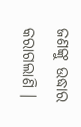ଜଣଙ୍କୁ ଉଦ୍ଧାର କରାଗଲାଣି ।